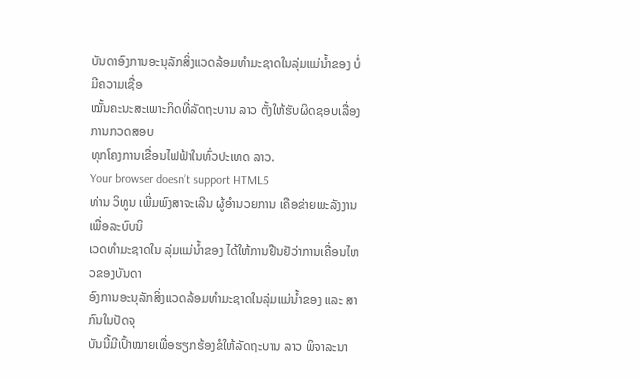ບັນດາອົງການອະນຸລັກສິ່ງແວດລ້ອມທຳມະຊາດໃນລຸ່ມແມ່ນໍ້າຂອງ ບໍ່ມີຄວາມເຊື່ອ
ໝັ້ນຄະນະສະເພາະກິດທີ່ລັດຖະບານ ລາວ ຕັ້ງໃຫ້ຮັບຜິດຊອບເລື່ອງການກວດສອບ
ທຸກໂຄງການເຂື່ອນໄຟຟ້າໃນທົ່ວປະເທດ ລາວ.
Your browser doesn’t support HTML5
ທ່ານ ວິທູນ ເພີ່ມພົງສາຈະເລີນ ຜູ້ອຳນວຍການ ເຄືອຂ່າຍພະລັງງານເພື່ອລະບົບນິ
ເວດທຳມະຊາດໃນ ລຸ່ມແມ່ນໍ້າຂອງ ໄດ້ໃຫ້ການຢືນຢັວ່າການເຄື່ອນໄຫວຂອງບັນດາ
ອົງການອະນຸລັກສິ່ງແວດລ້ອມທຳມະຊາດໃນລຸ່ມແມ່ນໍ້າຂອງ ແລະ ສາກົນໃນປັດຈຸ
ບັນນີ້ມີເປົ້າໝາຍເພື່ອຮຽກຮ້ອງຂໍໃຫ້ລັດຖະບານ ລາວ ພິຈາລະນາ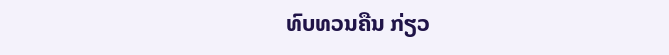ທົບທວນຄືນ ກ່ຽວ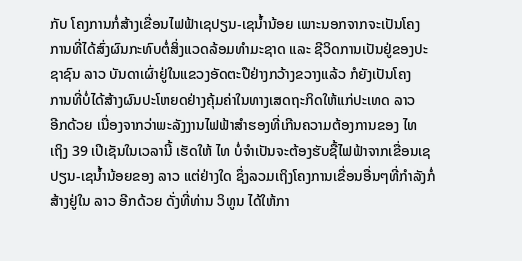ກັບ ໂຄງການກໍ່ສ້າງເຂື່ອນໄຟຟ້າເຊປຽນ-ເຊນໍ້ານ້ອຍ ເພາະນອກຈາກຈະເປັນໂຄງ
ການທີ່ໄດ້ສົ່ງຜົນກະທົບຕໍ່ສິ່ງແວດລ້ອມທຳມະຊາດ ແລະ ຊີວິດການເປັນຢູ່ຂອງປະ
ຊາຊົນ ລາວ ບັນດາເຜົ່າຢູ່ໃນແຂວງອັດຕະປືຢ່າງກວ້າງຂວາງແລ້ວ ກໍຍັງເປັນໂຄງ
ການທີ່ບໍ່ໄດ້ສ້າງຜົນປະໂຫຍດຢ່າງຄຸ້ມຄ່າໃນທາງເສດຖະກິດໃຫ້ແກ່ປະເທດ ລາວ
ອີກດ້ວຍ ເນື່ອງຈາກວ່າພະລັງງານໄຟຟ້າສຳຮອງທີ່ເກີນຄວາມຕ້ອງການຂອງ ໄທ
ເຖິງ 39 ເປີເຊັນໃນເວລານີ້ ເຮັດໃຫ້ ໄທ ບໍ່ຈຳເປັນຈະຕ້ອງຮັບຊື້ໄຟຟ້າຈາກເຂື່ອນເຊ
ປຽນ-ເຊນໍ້ານ້ອຍຂອງ ລາວ ແຕ່ຢ່າງໃດ ຊຶ່ງລວມເຖິງໂຄງການເຂື່ອນອື່ນໆທີ່ກຳລັງກໍ່
ສ້າງຢູ່ໃນ ລາວ ອີກດ້ວຍ ດັ່ງທີ່ທ່ານ ວິທູນ ໄດ້ໃຫ້ກາ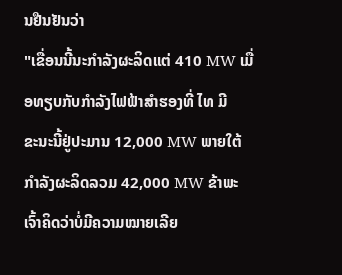ນຢືນຢັນວ່າ
"ເຂື່ອນນີ້ນະກຳລັງຜະລິດແຕ່ 410 MW ເມື່ອທຽບກັບກຳລັງໄຟຟ້າສຳຮອງທີ່ ໄທ ມີ
ຂະນະນີ້ຢູ່ປະມານ 12,000 MW ພາຍໃຕ້ກຳລັງຜະລິດລວມ 42,000 MW ຂ້າພະ
ເຈົ້າຄິດວ່າບໍ່ມີຄວາມໝາຍເລີຍ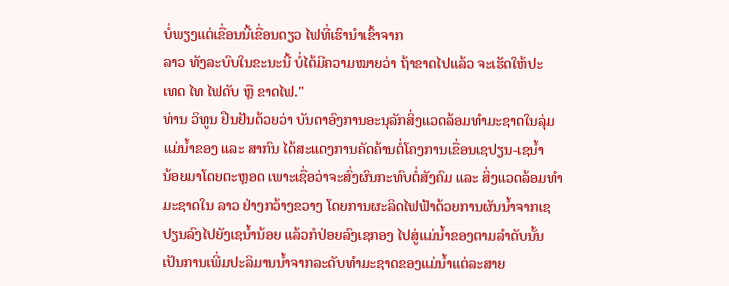ບໍ່ພຽງແຕ່ເຂື່ອນນີ້ເຂື່ອນດຽວ ໄຟທີ່ເຮົານຳເຂົ້າຈາກ
ລາວ ທັງລະບົບໃນຂະນະນີ້ ບໍ່ໄດ້ມີຄວາມໝາຍວ່າ ຖ້າຂາດໄປແລ້ວ ຈະເຮັດໃຫ້ປະ
ເທດ ໄທ ໄຟດັບ ຫຼື ຂາດໄຟ."
ທ່ານ ວິທູນ ຢືນຢັນດ້ວຍວ່າ ບັນດາອົງການອະນຸລັກສິ່ງແວດລ້ອມທຳມະຊາດໃນລຸ່ມ
ແມ່ນໍ້າຂອງ ແລະ ສາກົນ ໄດ້ສະແດງການຄັດຄ້ານຕໍ່ໂຄງການເຂື່ອນເຊປຽນ-ເຊນໍ້າ
ນ້ອຍມາໂດຍຕະຫຼອດ ເພາະເຊື່ອວ່າຈະສົ່ງຜົນກະທົບຕໍ່ສັງຄົມ ແລະ ສິ່ງແວດລ້ອມທຳ
ມະຊາດໃນ ລາວ ຢ່າງກວ້າງຂວາງ ໂດຍການຜະລິດໄຟຟ້າດ້ວຍການຜັນນໍ້າຈາກເຊ
ປຽນລົງໄປຍັງເຊນໍ້ານ້ອຍ ແລ້ວກໍປ່ອຍລົງເຊກອງ ໄປສູ່ແມ່ນໍ້າຂອງຕາມລຳດັບນັ້ນ
ເປັນການເພີ່ມປະລິມານນໍ້າຈາກລະດັບທຳມະຊາດຂອງແມ່ນໍ້າແຕ່ລະສາຍ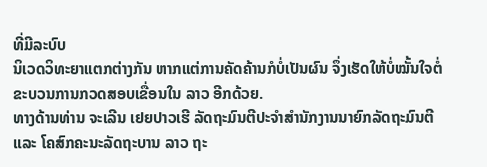ທີ່ມີລະບົບ
ນິເວດວິທະຍາແຕກຕ່າງກັນ ຫາກແຕ່ການຄັດຄ້ານກໍບໍ່ເປັນຜົນ ຈຶ່ງເຮັດໃຫ້ບໍ່ໝັ້ນໃຈຕໍ່
ຂະບວນການກວດສອບເຂື່ອນໃນ ລາວ ອີກດ້ວຍ.
ທາງດ້ານທ່ານ ຈະເລີນ ເຢຍປາວເຮີ ລັດຖະມົນຕີປະຈຳສຳນັກງານນາຍົກລັດຖະມົນຕີ
ແລະ ໂຄສົກຄະນະລັດຖະບານ ລາວ ຖະ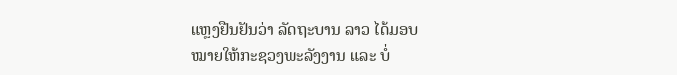ແຫຼງຢືນຢັນວ່າ ລັດຖະບານ ລາວ ໄດ້ມອບ
ໝາຍໃຫ້ກະຊວງພະລັງງານ ແລະ ບໍ່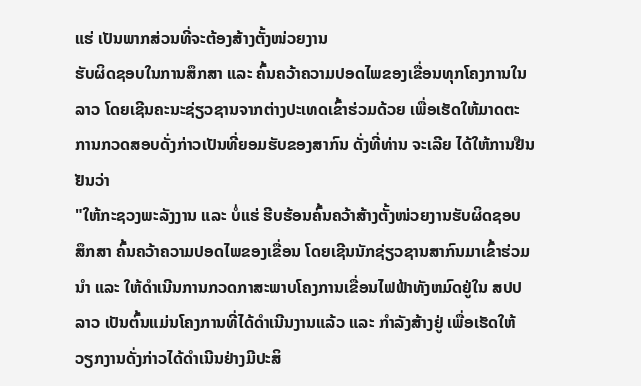ແຮ່ ເປັນພາກສ່ວນທີ່ຈະຕ້ອງສ້າງຕັ້ງໜ່ວຍງານ
ຮັບຜິດຊອບໃນການສຶກສາ ແລະ ຄົ້ນຄວ້າຄວາມປອດໄພຂອງເຂື່ອນທຸກໂຄງການໃນ
ລາວ ໂດຍເຊີນຄະນະຊ່ຽວຊານຈາກຕ່າງປະເທດເຂົ້າຮ່ວມດ້ວຍ ເພື່ອເຮັດໃຫ້ມາດຕະ
ການກວດສອບດັ່ງກ່າວເປັນທີ່ຍອມຮັບຂອງສາກົນ ດັ່ງທີ່ທ່ານ ຈະເລີຍ ໄດ້ໃຫ້ການຢືນ
ຢັນວ່າ
"ໃຫ້ກະຊວງພະລັງງານ ແລະ ບໍ່ແຮ່ ຮີບຮ້ອນຄົ້ນຄວ້າສ້າງຕັ້ງໜ່ວຍງານຮັບຜິດຊອບ
ສຶກສາ ຄົ້ນຄວ້າຄວາມປອດໄພຂອງເຂື່ອນ ໂດຍເຊີນນັກຊ່ຽວຊານສາກົນມາເຂົ້າຮ່ວມ
ນຳ ແລະ ໃຫ້ດຳເນີນການກວດກາສະພາບໂຄງການເຂື່ອນໄຟຟ້າທັງຫມົດຢູ່ໃນ ສປປ
ລາວ ເປັນຕົ້ນແມ່ນໂຄງການທີ່ໄດ້ດຳເນີນງານແລ້ວ ແລະ ກຳລັງສ້າງຢູ່ ເພື່ອເຮັດໃຫ້
ວຽກງານດັ່ງກ່າວໄດ້ດຳເນີນຢ່າງມີປະສິ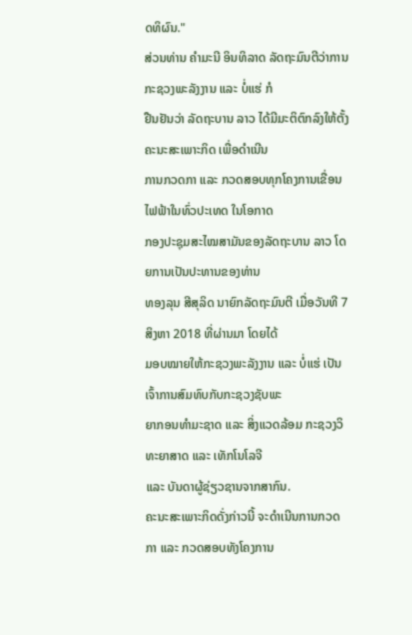ດທິຜົນ."
ສ່ວນທ່ານ ຄຳມະນີ ອິນທິລາດ ລັດຖະມົນຕີວ່າການກະຊວງພະລັງງານ ແລະ ບໍ່ແຮ່ ກໍ
ຢືນຢັນວ່າ ລັດຖະບານ ລາວ ໄດ້ມີມະຕິຕົກລົງໃຫ້ຕັ້ງຄະນະສະເພາະກິດ ເພື່ອດຳເນີນ
ການກວດກາ ແລະ ກວດສອບທຸກໂຄງການເຂື່ອນໄຟຟ້າໃນທົ່ວປະເທດ ໃນໂອກາດ
ກອງປະຊຸມສະໄໝສາມັນຂອງລັດຖະບານ ລາວ ໂດຍການເປັນປະທານຂອງທ່ານ
ທອງລຸນ ສີສຸລິດ ນາຍົກລັດຖະມົນຕີ ເມື່ອວັນທີ 7 ສິງຫາ 2018 ທີ່ຜ່ານມາ ໂດຍໄດ້
ມອບໝາຍໃຫ້ກະຊວງພະລັງງານ ແລະ ບໍ່ແຮ່ ເປັນເຈົ້າການສົມທົບກັບກະຊວງຊັບພະ
ຍາກອນທຳມະຊາດ ແລະ ສິ່ງແວດລ້ອມ ກະຊວງວິທະຍາສາດ ແລະ ເທັກໂນໂລຈີ
ແລະ ບັນດາຜູ້ຊ່ຽວຊານຈາກສາກົນ.
ຄະນະສະເພາະກິດດັ່ງກ່າວນີ້ ຈະດຳເນີນການກວດກາ ແລະ ກວດສອບທັງໂຄງການ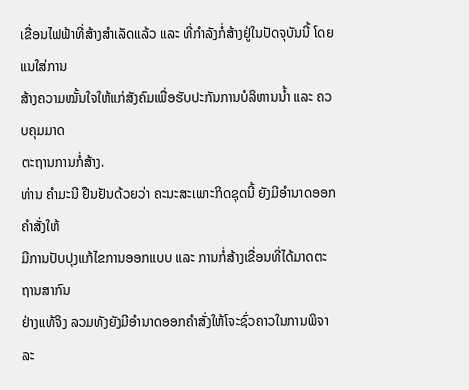ເຂື່ອນໄຟຟ້າທີ່ສ້າງສຳເລັດແລ້ວ ແລະ ທີ່ກຳລັງກໍ່ສ້າງຢູ່ໃນປັດຈຸບັນນີ້ ໂດຍແນໃສ່ການ
ສ້າງຄວາມໝັ້ນໃຈໃຫ້ແກ່ສັງຄົມເພື່ອຮັບປະກັນການບໍລິຫານນໍ້າ ແລະ ຄວບຄຸມມາດ
ຕະຖານການກໍ່ສ້າງ.
ທ່ານ ຄຳມະນີ ຢືນຢັນດ້ວຍວ່າ ຄະນະສະເພາະກິດຊຸດນີ້ ຍັງມີອຳນາດອອກຄຳສັ່ງໃຫ້
ມີການປັບປຸງແກ້ໄຂການອອກແບບ ແລະ ການກໍ່ສ້າງເຂື່ອນທີ່ໄດ້ມາດຕະຖານສາກົນ
ຢ່າງແທ້ຈິງ ລວມທັງຍັງມີອຳນາດອອກຄຳສັ່ງໃຫ້ໂຈະຊົ່ວຄາວໃນການພິຈາລະ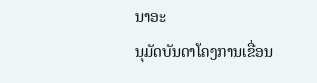ນາອະ
ນຸມັດບັນດາໂຄງການເຂື່ອນ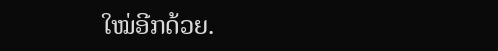ໃໝ່ອີກດ້ວຍ.